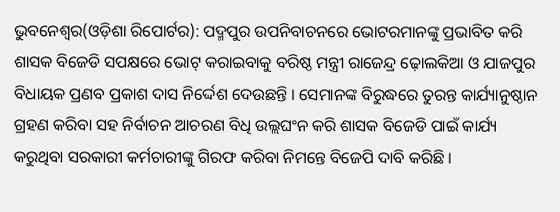ଭୁବନେଶ୍ୱର(ଓଡ଼ିଶା ରିପୋର୍ଟର): ପଦ୍ମପୁର ଉପନିବାଚନରେ ଭୋଟରମାନଙ୍କୁ ପ୍ରଭାବିତ କରି ଶାସକ ବିଜେଡି ସପକ୍ଷରେ ଭୋଟ୍ କରାଇବାକୁ ବରିଷ୍ଠ ମନ୍ତ୍ରୀ ରାଜେନ୍ଦ୍ର ଢ଼ୋଲକିଆ ଓ ଯାଜପୁର ବିଧାୟକ ପ୍ରଣବ ପ୍ରକାଶ ଦାସ ନିର୍ଦ୍ଦେଶ ଦେଉଛନ୍ତି । ସେମାନଙ୍କ ବିରୁଦ୍ଧରେ ତୁରନ୍ତ କାର୍ଯ୍ୟାନୁଷ୍ଠାନ ଗ୍ରହଣ କରିବା ସହ ନିର୍ବାଚନ ଆଚରଣ ବିଧି ଉଲ୍ଲଘଂନ କରି ଶାସକ ବିଜେଡି ପାଇଁ କାର୍ଯ୍ୟ କରୁଥିବା ସରକାରୀ କର୍ମଚାରୀଙ୍କୁ ଗିରଫ କରିବା ନିମନ୍ତେ ବିଜେପି ଦାବି କରିଛି ।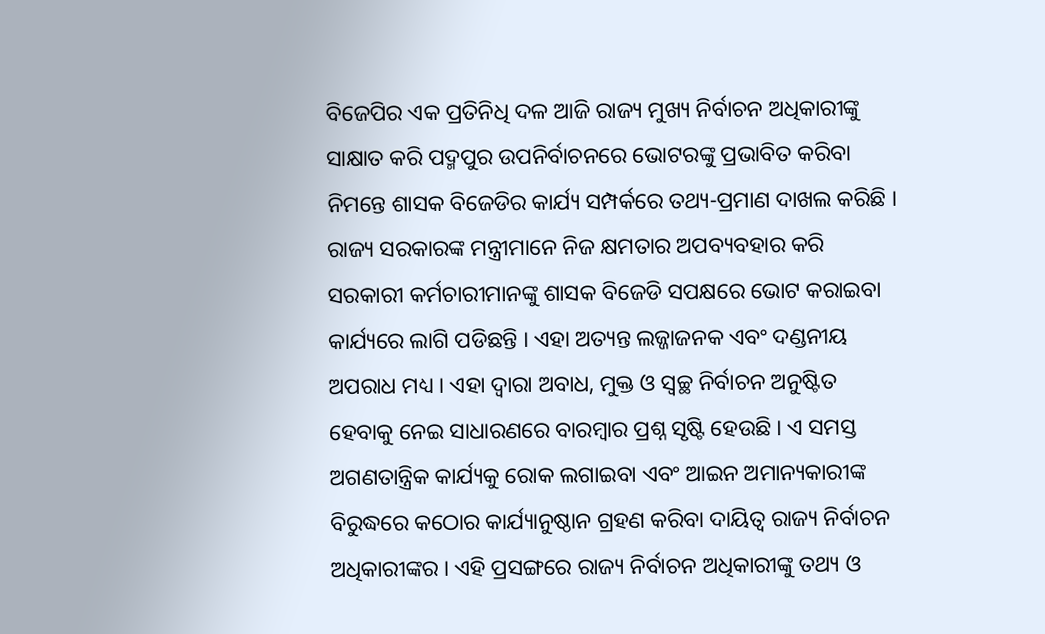ବିଜେପିର ଏକ ପ୍ରତିନିଧି ଦଳ ଆଜି ରାଜ୍ୟ ମୁଖ୍ୟ ନିର୍ବାଚନ ଅଧିକାରୀଙ୍କୁ ସାକ୍ଷାତ କରି ପଦ୍ମପୁର ଉପନିର୍ବାଚନରେ ଭୋଟରଙ୍କୁ ପ୍ରଭାବିତ କରିବା ନିମନ୍ତେ ଶାସକ ବିଜେଡିର କାର୍ଯ୍ୟ ସମ୍ପର୍କରେ ତଥ୍ୟ-ପ୍ରମାଣ ଦାଖଲ କରିଛି । ରାଜ୍ୟ ସରକାରଙ୍କ ମନ୍ତ୍ରୀମାନେ ନିଜ କ୍ଷମତାର ଅପବ୍ୟବହାର କରି ସରକାରୀ କର୍ମଚାରୀମାନଙ୍କୁ ଶାସକ ବିଜେଡି ସପକ୍ଷରେ ଭୋଟ କରାଇବା କାର୍ଯ୍ୟରେ ଲାଗି ପଡିଛନ୍ତି । ଏହା ଅତ୍ୟନ୍ତ ଲଜ୍ଜାଜନକ ଏବଂ ଦଣ୍ଡନୀୟ ଅପରାଧ ମଧ୍ୟ । ଏହା ଦ୍ୱାରା ଅବାଧ, ମୁକ୍ତ ଓ ସ୍ୱଚ୍ଛ ନିର୍ବାଚନ ଅନୁଷ୍ଟିତ ହେବାକୁ ନେଇ ସାଧାରଣରେ ବାରମ୍ବାର ପ୍ରଶ୍ନ ସୃଷ୍ଟି ହେଉଛି । ଏ ସମସ୍ତ ଅଗଣତାନ୍ତ୍ରିକ କାର୍ଯ୍ୟକୁ ରୋକ ଲଗାଇବା ଏବଂ ଆଇନ ଅମାନ୍ୟକାରୀଙ୍କ ବିରୁଦ୍ଧରେ କଠୋର କାର୍ଯ୍ୟାନୁଷ୍ଠାନ ଗ୍ରହଣ କରିବା ଦାୟିତ୍ୱ ରାଜ୍ୟ ନିର୍ବାଚନ ଅଧିକାରୀଙ୍କର । ଏହି ପ୍ରସଙ୍ଗରେ ରାଜ୍ୟ ନିର୍ବାଚନ ଅଧିକାରୀଙ୍କୁ ତଥ୍ୟ ଓ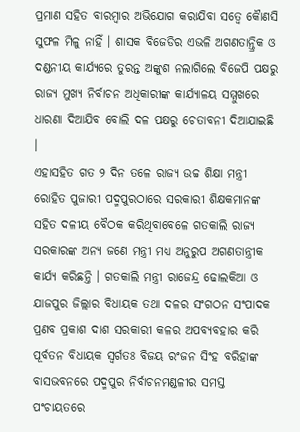ପ୍ରମାଣ ସହିତ ବାରମ୍ବାର ଅଭିଯୋଗ କରାଯିବା ସତ୍ୱେ କୈାଣସି ସୁଫଳ ମିଳୁ ନାହିଁ । ଶାସକ ବିଜେଡିର ଏଭଳି ଅଗଣତାନ୍ତ୍ରିକ ଓ ଦଣ୍ଡନୀୟ କାର୍ଯ୍ୟରେ ତୁରନ୍ତ ଅଙ୍କୁଶ ନଲାଗିଲେ ବିଜେପି ପକ୍ଷରୁ ରାଜ୍ୟ ମୁଖ୍ୟ ନିର୍ବାଚନ ଅଧିକାରୀଙ୍କ କାର୍ଯ୍ୟାଳୟ ସମ୍ମୁଖରେ ଧାରଣା ଦିଆଯିବ ବୋଲି ଦଳ ପକ୍ଷରୁ ଚେତାବନୀ ଦିଆଯାଇଛି ।
ଏହାସହିତ ଗତ ୨ ଦିନ ତଳେ ରାଜ୍ୟ ଉଚ୍ଚ ଶିକ୍ଷା ମନ୍ତ୍ରୀ ରୋହିତ ପୁଜାରୀ ପଦ୍ମପୁରଠାରେ ସରକାରୀ ଶିକ୍ଷକମାନଙ୍କ ସହିତ ଦଳୀୟ ବୈଠକ କରିଥିବାବେଳେ ଗତକାଲି ରାଜ୍ୟ ସରକାରଙ୍କ ଅନ୍ୟ ଜଣେ ମନ୍ତ୍ରୀ ମଧ୍ୟ ଅନୁରୁପ ଅଗଣତାନ୍ତ୍ରୀକ କାର୍ଯ୍ୟ କରିଛନ୍ତି । ଗତକାଲି ମନ୍ତ୍ରୀ ରାଜେନ୍ଦ୍ର ଢୋଲକିଆ ଓ ଯାଜପୁର ଜିଲ୍ଲାର ବିଧାୟକ ତଥା ଦଳର ସଂଗଠନ ସଂପାଦକ ପ୍ରଣବ ପ୍ରକାଶ ଦାଶ ସରକାରୀ କଳର ଅପବ୍ୟବହାର କରି ପୂର୍ବତନ ବିଧାୟକ ସ୍ୱର୍ଗତଃ ବିଜୟ ରଂଜନ ସିଂହ ବରିହାଙ୍କ ବାସଭବନରେ ପଦ୍ମପୁର ନିର୍ବାଚନମଣ୍ଡଳୀର ସମସ୍ତ ପଂଚାୟତରେ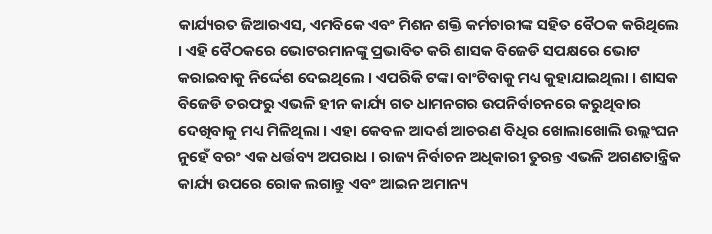କାର୍ଯ୍ୟରତ ଜିଆରଏସ, ଏମବିକେ ଏବଂ ମିଶନ ଶକ୍ତି କର୍ମଚାରୀଙ୍କ ସହିତ ବୈଠକ କରିଥିଲେ । ଏହି ବୈଠକରେ ଭୋଟରମାନଙ୍କୁ ପ୍ରଭାବିତ କରି ଶାସକ ବିଜେଡି ସପକ୍ଷରେ ଭୋଟ କରାଇବାକୁ ନିର୍ଦ୍ଦେଶ ଦେଇଥିଲେ । ଏପରିକି ଟଙ୍କା ବାଂଟିବାକୁ ମଧ୍ୟ କୁହାଯାଇଥିଲା । ଶାସକ ବିଜେଡି ତରଫରୁ ଏଭଳି ହୀନ କାର୍ଯ୍ୟ ଗତ ଧାମନଗର ଉପନିର୍ବାଚନରେ କରୁଥିବାର ଦେଖିବାକୁ ମଧ୍ୟ ମିଳିଥିଲା । ଏହା କେବଳ ଆଦର୍ଶ ଆଚରଣ ବିଧିର ଖୋଲାଖୋଲି ଉଲ୍ଲଂଘନ ନୁହେଁ ବରଂ ଏକ ଧର୍ତ୍ତବ୍ୟ ଅପରାଧ । ରାଜ୍ୟ ନିର୍ବାଚନ ଅଧିକାରୀ ତୁରନ୍ତ ଏଭଳି ଅଗଣତାନ୍ତ୍ରିକ କାର୍ଯ୍ୟ ଉପରେ ରୋକ ଲଗାନ୍ତୁ ଏବଂ ଆଇନ ଅମାନ୍ୟ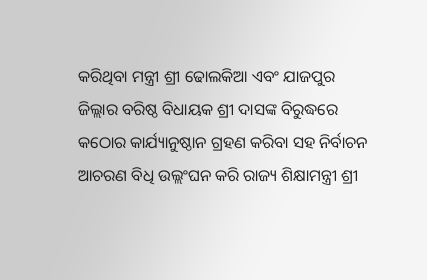କରିଥିବା ମନ୍ତ୍ରୀ ଶ୍ରୀ ଢୋଲକିଆ ଏବଂ ଯାଜପୁର ଜିଲ୍ଲାର ବରିଷ୍ଠ ବିଧାୟକ ଶ୍ରୀ ଦାସଙ୍କ ବିରୁଦ୍ଧରେ କଠୋର କାର୍ଯ୍ୟାନୁଷ୍ଠାନ ଗ୍ରହଣ କରିବା ସହ ନିର୍ବାଚନ ଆଚରଣ ବିଧି ଉଲ୍ଲଂଘନ କରି ରାଜ୍ୟ ଶିକ୍ଷାମନ୍ତ୍ରୀ ଶ୍ରୀ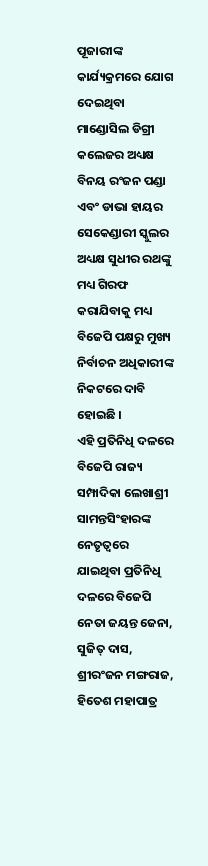ପୂଜାରୀଙ୍କ କାର୍ଯ୍ୟକ୍ରମରେ ଯୋଗ ଦେଇଥିବା ମାଣ୍ଡୋସିଲ ଡିଗ୍ରୀ କଲେଜର ଅଧ୍ୟକ୍ଷ ବିନୟ ରଂଜନ ପଣ୍ଡା ଏବଂ ଡାଭା ହାୟର ସେକେଣ୍ଡାରୀ ସ୍କୁଲର ଅଧ୍ୟକ୍ଷ ସୁଧୀର ରଥଙ୍କୁ ମଧ୍ୟ ଗିରଫ କରାଯିବାକୁ ମଧ୍ୟ ବିଜେପି ପକ୍ଷରୁ ମୁଖ୍ୟ ନିର୍ବାଚନ ଅଧିକାରୀଙ୍କ ନିକଟରେ ଦାବି ହୋଇଛି ।
ଏହି ପ୍ରତିନିଧି ଦଳରେ ବିଜେପି ରାଜ୍ୟ ସମ୍ପାଦିକା ଲେଖାଶ୍ରୀ ସାମନ୍ତସିଂହାରଙ୍କ ନେତୃତ୍ୱରେ ଯାଇଥିବା ପ୍ରତିନିଧି ଦଳରେ ବିଜେପି ନେତା ଜୟନ୍ତ ଜେନା, ସୁଜିତ୍ ଦାସ, ଶ୍ରୀରଂଜନ ମଙ୍ଗରାଜ, ହିତେଶ ମହାପାତ୍ର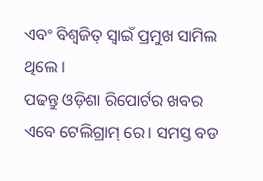ଏବଂ ବିଶ୍ୱଜିତ୍ ସ୍ୱାଇଁ ପ୍ରମୁଖ ସାମିଲ ଥିଲେ ।
ପଢନ୍ତୁ ଓଡ଼ିଶା ରିପୋର୍ଟର ଖବର ଏବେ ଟେଲିଗ୍ରାମ୍ ରେ। ସମସ୍ତ ବଡ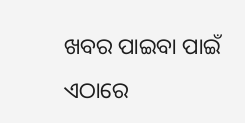ଖବର ପାଇବା ପାଇଁ ଏଠାରେ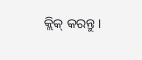କ୍ଲିକ୍ କରନ୍ତୁ।